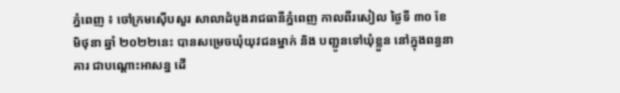ភ្នំពេញ ៖ ចៅក្រមស៊ើបសួរ សាលាដំបូងរាជធានីភ្នំពេញ កាលពីរសៀល ថ្ងៃទី ៣០ ខែ មិថុនា ឆ្នាំ ២០២២នេះ បានសម្រេចឃុំយុវជនម្នាក់ និង បញ្ជូនទៅឃុំខ្លួន នៅក្នុងពន្ធនាគារ ជាបណ្ដោះអាសន្ន ដើ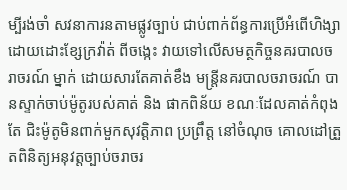ម្បីរង់ចាំ សវនាការនតាមផ្លូវច្បាប់ ជាប់ពាក់ព័ន្ធការប្រើអំពើហិង្សា ដោយដោះខ្សែក្រវ៉ាត់ ពីចង្កេះ វាយទៅលើសមត្ថកិច្ចនគរបាលចរាចរណ៍ ម្នាក់ ដោយសារតែគាត់ខឹង មន្ត្រីនគរបាលចរាចរណ៍ បានស្ទាក់ចាប់ម៉ូតូរបស់គាត់ និង ផាកពិន័យ ខណៈដែលគាត់កំពុងតែ ជិះម៉ូតូមិនពាក់មួកសុវត្តិភាព ប្រព្រឹត្ត នៅចំណុច គោលដៅត្រួតពិនិត្យអនុវត្តច្បាប់ចរាចរ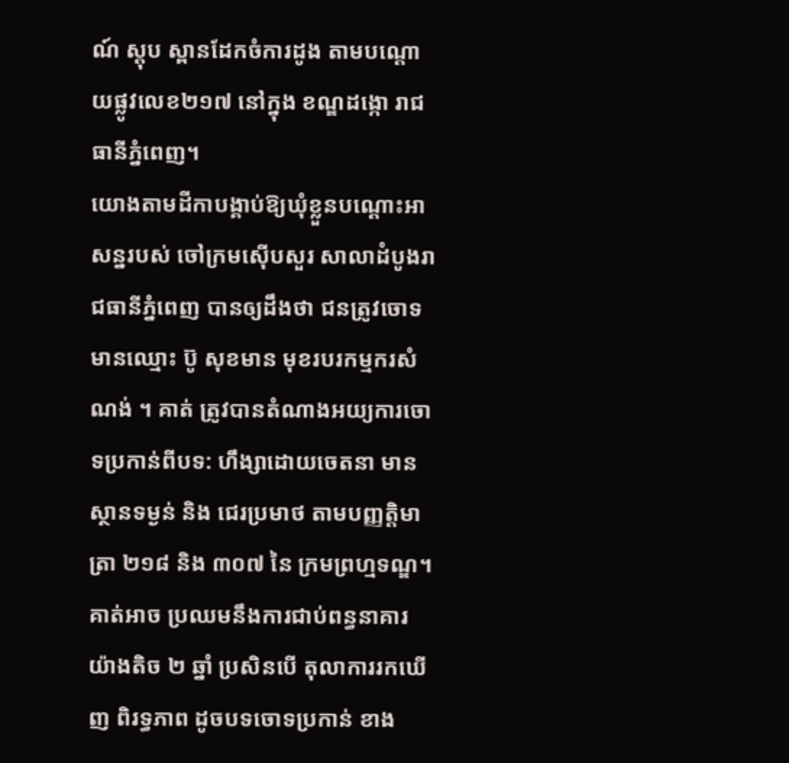ណ៍ ស្តុប ស្ពានដែកចំការដូង តាមបណ្ដោយផ្លូវលេខ២១៧ នៅក្នុង ខណ្ឌដង្កោ រាជធានីភ្នំពេញ។
យោងតាមដីកាបង្គាប់ឱ្យឃុំខ្លួនបណ្ដោះអាសន្នរបស់ ចៅក្រមស៊ើបសួរ សាលាដំបូងរាជធានីភ្នំពេញ បានឲ្យដឹងថា ជនត្រូវចោទមានឈ្មោះ ប៊ូ សុខមាន មុខរបរកម្មករសំណង់ ។ គាត់ ត្រូវបានតំណាងអយ្យការចោទប្រកាន់ពីបទ: ហឹង្សាដោយចេតនា មានស្ថានទម្ងន់ និង ជេរប្រមាថ តាមបញ្ញត្តិមាត្រា ២១៨ និង ៣០៧ នៃ ក្រមព្រហ្មទណ្ឌ។
គាត់អាច ប្រឈមនឹងការជាប់ពន្ធនាគារ យ៉ាងតិច ២ ឆ្នាំ ប្រសិនបើ តុលាការរកឃើញ ពិរទ្ធភាព ដូចបទចោទប្រកាន់ ខាង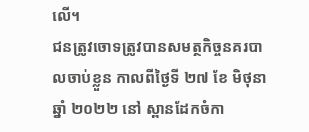លើ។
ជនត្រូវចោទត្រូវបានសមត្ថកិច្ចនគរបាលចាប់ខ្លួន កាលពីថ្ងៃទី ២៧ ខែ មិថុនា ឆ្នាំ ២០២២ នៅ ស្ពានដែកចំកា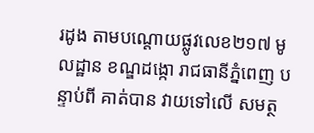រដូង តាមបណ្ដោយផ្លូវលេខ២១៧ មូលដ្ឋាន ខណ្ឌដង្កោ រាជធានីភ្នំពេញ បន្ទាប់ពី គាត់បាន វាយទៅលើ សមត្ថ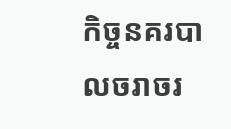កិច្ចនគរបាលចរាចរ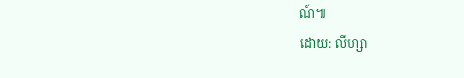ណ៍៕
ដោយ: លីហ្សា